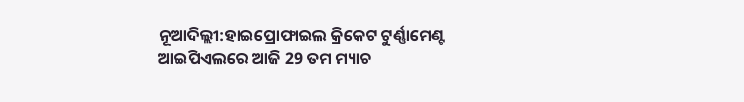ନୂଆଦିଲ୍ଲୀ:ହାଇପ୍ରୋଫାଇଲ କ୍ରିକେଟ ଟୁର୍ଣ୍ଣାମେଣ୍ଟ ଆଇପିଏଲରେ ଆଜି 29 ତମ ମ୍ୟାଚ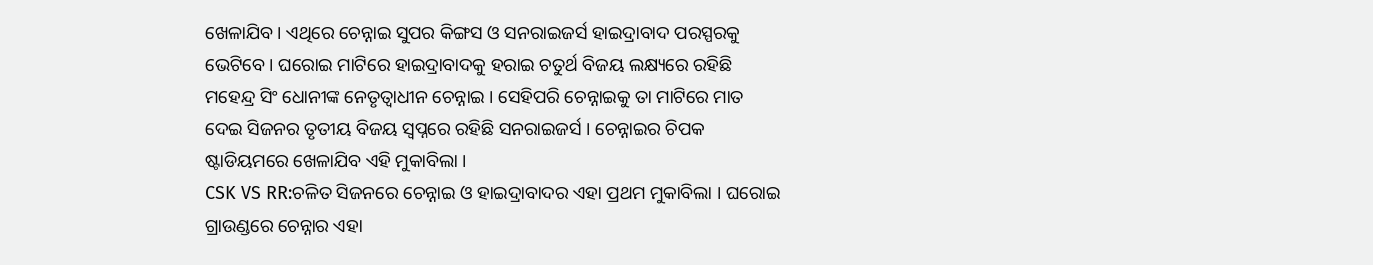ଖେଳାଯିବ । ଏଥିରେ ଚେନ୍ନାଇ ସୁପର କିଙ୍ଗସ ଓ ସନରାଇଜର୍ସ ହାଇଦ୍ରାବାଦ ପରସ୍ପରକୁ ଭେଟିବେ । ଘରୋଇ ମାଟିରେ ହାଇଦ୍ରାବାଦକୁ ହରାଇ ଚତୁର୍ଥ ବିଜୟ ଲକ୍ଷ୍ୟରେ ରହିଛି ମହେନ୍ଦ୍ର ସିଂ ଧୋନୀଙ୍କ ନେତୃତ୍ବାଧୀନ ଚେନ୍ନାଇ । ସେହିପରି ଚେନ୍ନାଇକୁ ତା ମାଟିରେ ମାତ ଦେଇ ସିଜନର ତୃତୀୟ ବିଜୟ ସ୍ବପ୍ନରେ ରହିଛି ସନରାଇଜର୍ସ । ଚେନ୍ନାଇର ଚିପକ ଷ୍ଟାଡିୟମରେ ଖେଳାଯିବ ଏହି ମୁକାବିଲା ।
CSK VS RR:ଚଳିତ ସିଜନରେ ଚେନ୍ନାଇ ଓ ହାଇଦ୍ରାବାଦର ଏହା ପ୍ରଥମ ମୁକାବିଲା । ଘରୋଇ ଗ୍ରାଉଣ୍ଡରେ ଚେନ୍ନାର ଏହା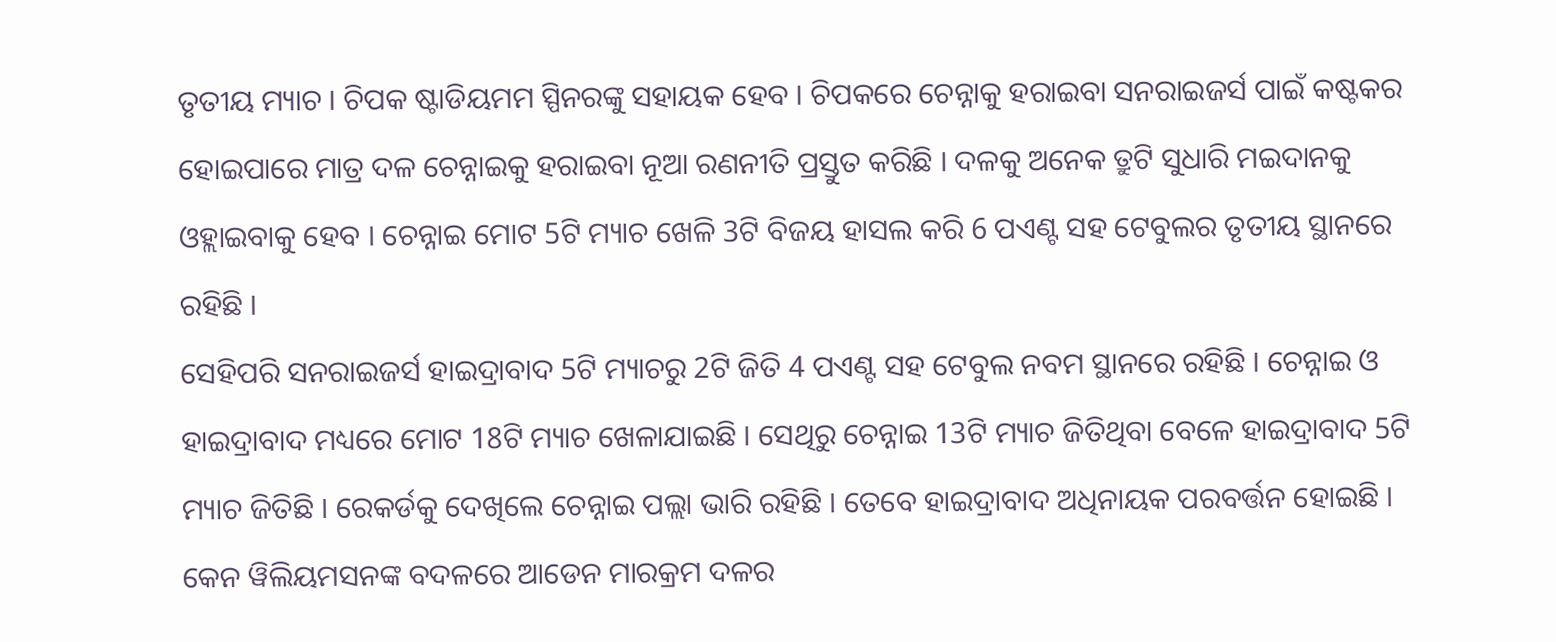ତୃତୀୟ ମ୍ୟାଚ । ଚିପକ ଷ୍ଟାଡିୟମମ ସ୍ପିନରଙ୍କୁ ସହାୟକ ହେବ । ଚିପକରେ ଚେନ୍ନାକୁ ହରାଇବା ସନରାଇଜର୍ସ ପାଇଁ କଷ୍ଟକର ହୋଇପାରେ ମାତ୍ର ଦଳ ଚେନ୍ନାଇକୁ ହରାଇବା ନୂଆ ରଣନୀତି ପ୍ରସ୍ତୁତ କରିଛି । ଦଳକୁ ଅନେକ ତ୍ରୁଟି ସୁଧାରି ମଇଦାନକୁ ଓହ୍ଲାଇବାକୁ ହେବ । ଚେନ୍ନାଇ ମୋଟ 5ଟି ମ୍ୟାଚ ଖେଳି 3ଟି ବିଜୟ ହାସଲ କରି 6 ପଏଣ୍ଟ ସହ ଟେବୁଲର ତୃତୀୟ ସ୍ଥାନରେ ରହିଛି ।
ସେହିପରି ସନରାଇଜର୍ସ ହାଇଦ୍ରାବାଦ 5ଟି ମ୍ୟାଚରୁ 2ଟି ଜିତି 4 ପଏଣ୍ଟ ସହ ଟେବୁଲ ନବମ ସ୍ଥାନରେ ରହିଛି । ଚେନ୍ନାଇ ଓ ହାଇଦ୍ରାବାଦ ମଧ୍ୟରେ ମୋଟ 18ଟି ମ୍ୟାଚ ଖେଳାଯାଇଛି । ସେଥିରୁ ଚେନ୍ନାଇ 13ଟି ମ୍ୟାଚ ଜିତିଥିବା ବେଳେ ହାଇଦ୍ରାବାଦ 5ଟି ମ୍ୟାଚ ଜିତିଛି । ରେକର୍ଡକୁ ଦେଖିଲେ ଚେନ୍ନାଇ ପଲ୍ଲା ଭାରି ରହିଛି । ତେବେ ହାଇଦ୍ରାବାଦ ଅଧିନାୟକ ପରବର୍ତ୍ତନ ହୋଇଛି । କେନ ୱିଲିୟମସନଙ୍କ ବଦଳରେ ଆଡେନ ମାରକ୍ରମ ଦଳର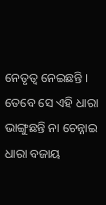ନେତୃତ୍ବ ନେଇଛନ୍ତି । ତେବେ ସେ ଏହି ଧାରା ଭାଙ୍ଗୁଛନ୍ତି ନା ଚେନ୍ନାଇ ଧାରା ବଜାୟ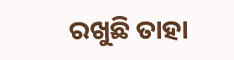ରଖୁଛି ତାହା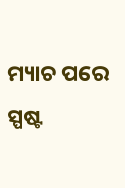ମ୍ୟାଚ ପରେ ସ୍ପଷ୍ଟ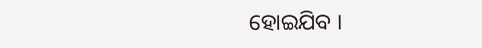ହୋଇଯିବ ।